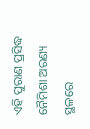ଏହି ପୁରାଣ ପ୍ରସିଦ୍ଧ ନୈମିଶା ଅରଣ୍ୟ ସ୍ଥଳରେ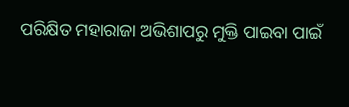ପରିକ୍ଷିତ ମହାରାଜା ଅଭିଶାପରୁ ମୁକ୍ତି ପାଇବା ପାଇଁ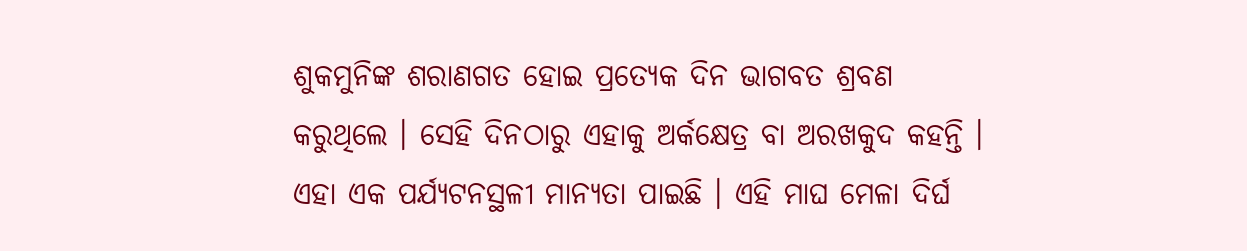ଶୁକମୁନିଙ୍କ ଶରାଣଗତ ହୋଇ ପ୍ରତ୍ୟେକ ଦିନ ଭାଗବତ ଶ୍ରବଣ କରୁଥିଲେ । ସେହି ଦିନଠାରୁ ଏହାକୁ ଅର୍କକ୍ଷେତ୍ର ବା ଅରଖକୁଦ କହନ୍ତି । ଏହା ଏକ ପର୍ଯ୍ୟଟନସ୍ଥଳୀ ମାନ୍ୟତା ପାଇଛି । ଏହି ମାଘ ମେଳା ଦିର୍ଘ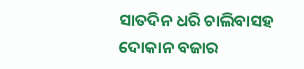ସାତଦିନ ଧରି ଚାଲିବାସହ ଦୋକାନ ବଜାର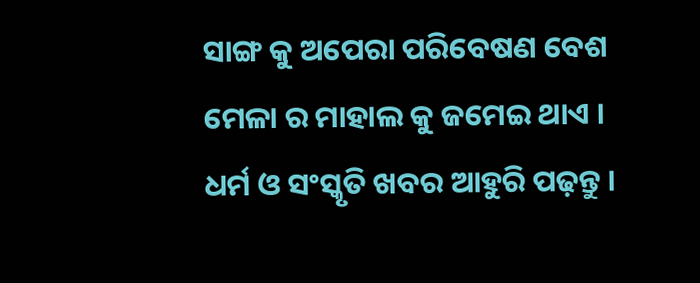ସାଙ୍ଗ କୁ ଅପେରା ପରିବେଷଣ ବେଶ ମେଳା ର ମାହାଲ କୁ ଜମେଇ ଥାଏ ।
ଧର୍ମ ଓ ସଂସ୍କୃତି ଖବର ଆହୁରି ପଢ଼ନ୍ତୁ ।